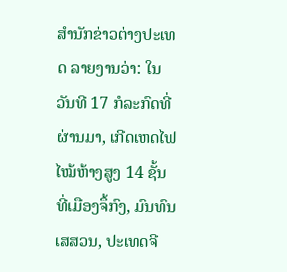ສຳນັກຂ່າວຕ່າງປະເທດ ລາຍງານວ່າ: ໃນວັນທີ 17 ກໍລະກົດທີ່ຜ່ານມາ, ເກີດເຫດໄຟໄໝ້ຫ້າງສູງ 14 ຊັ້ນ ທີ່ເມືອງຈຶ້ກົງ, ມົນທົນເສສວນ, ປະເທດຈີ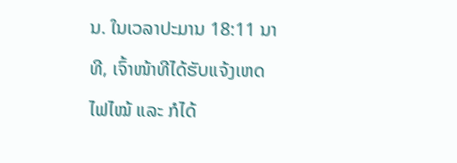ນ. ໃນເວລາປະມານ 18:11 ນາທີ, ເຈົ້າໜ້າທີໄດ້ຮັບແຈ້ງເຫດໄຟໄໝ້ ແລະ ກໍໄດ້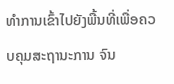ທຳການເຂົ້າໄປຍັງພື້ນທີ່ເພື່ອຄວບຄຸມສະຖານະການ ຈົນ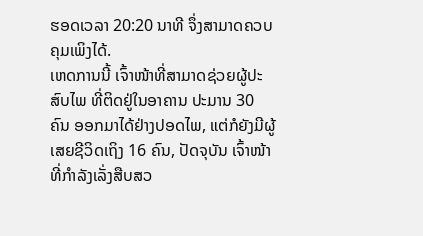ຮອດເວລາ 20:20 ນາທີ ຈຶ່ງສາມາດຄວບຄຸມເພິງໄດ້.
ເຫດການນີ້ ເຈົ້າໜ້າທີ່ສາມາດຊ່ວຍຜູ້ປະສົບໄພ ທີ່ຕິດຢູ່ໃນອາຄານ ປະມານ 30 ຄົນ ອອກມາໄດ້ຢ່າງປອດໄພ, ແຕ່ກໍຍັງມີຜູ້ເສຍຊີວິດເຖິງ 16 ຄົນ, ປັດຈຸບັນ ເຈົ້າໜ້າທີ່ກຳລັງເລັ່ງສືບສວ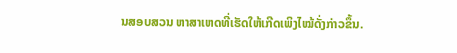ນສອບສວນ ຫາສາເຫດທີ່ເຮັດໃຫ້ເກີດເພິງໄໝ້ດັ່ງກ່າວຂຶ້ນ.